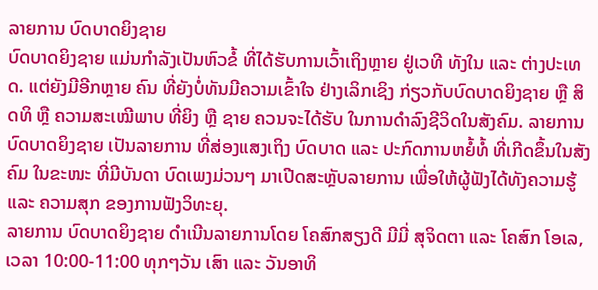ລາຍການ ບົດບາດຍິງຊາຍ
ບົດບາດຍິງຊາຍ ແມ່ນກໍາລັງເປັນຫົວຂໍ້ ທີ່ໄດ້ຮັບການເວົ້າເຖິງຫຼາຍ ຢູ່ເວທີ ທັງໃນ ແລະ ຕ່າງປະເທດ. ແຕ່ຍັງມີອີກຫຼາຍ ຄົນ ທີ່ຍັງບໍ່ທັນມີຄວາມເຂົ້າໃຈ ຢ່າງເລິກເຊິງ ກ່ຽວກັບບົດບາດຍິງຊາຍ ຫຼື ສິດທິ ຫຼື ຄວາມສະເໝີພາບ ທີ່ຍິງ ຫຼື ຊາຍ ຄວນຈະໄດ້ຮັບ ໃນການດໍາລົງຊີວິດໃນສັງຄົມ. ລາຍການບົດບາດຍິງຊາຍ ເປັນລາຍການ ທີ່ສ່ອງແສງເຖິງ ບົດບາດ ແລະ ປະກົດການຫຍໍ້ທໍ້ ທີ່ເກີດຂຶ້ນໃນສັງຄົມ ໃນຂະໜະ ທີ່ມີບັນດາ ບົດເພງມ່ວນໆ ມາເປີດສະຫຼັບລາຍການ ເພື່ອໃຫ້ຜູ້ຟັງໄດ້ທັງຄວາມຮູ້ ແລະ ຄວາມສຸກ ຂອງການຟັງວິທະຍຸ.
ລາຍການ ບົດບາດຍິງຊາຍ ດໍາເນີນລາຍການໂດຍ ໂຄສົກສຽງດີ ມີມີ່ ສຸຈິດຕາ ແລະ ໂຄສົກ ໂອເລ, ເວລາ 10:00-11:00 ທຸກໆວັນ ເສົາ ແລະ ວັນອາທິ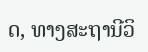ດ, ທາງສະຖານີວິ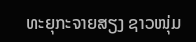ທະຍຸກະຈາຍສຽງ ຊາວໜຸ່ມ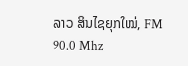ລາວ ສິນໄຊຍຸກໃໝ່, FM 90.0 Mhz